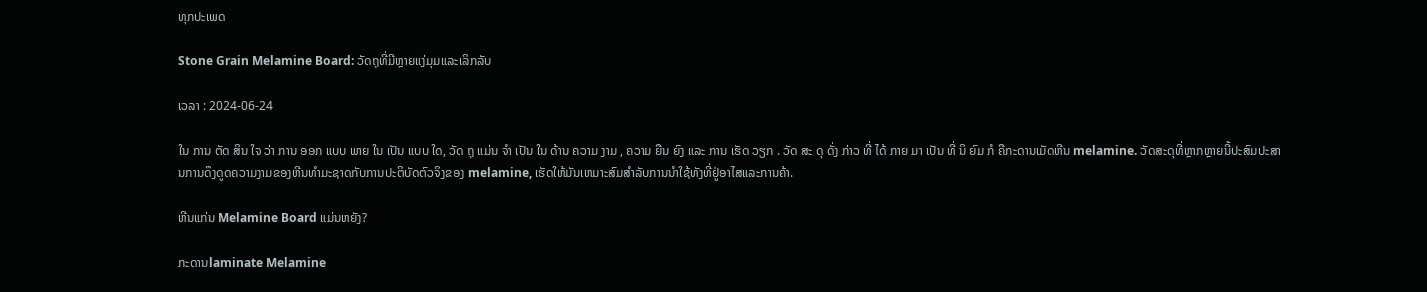ທຸກປະເພດ

Stone Grain Melamine Board: ວັດຖຸທີ່ມີຫຼາຍແງ່ມຸມແລະເລິກລັບ

ເວລາ : 2024-06-24

ໃນ ການ ຕັດ ສິນ ໃຈ ວ່າ ການ ອອກ ແບບ ພາຍ ໃນ ເປັນ ແບບ ໃດ, ວັດ ຖຸ ແມ່ນ ຈໍາ ເປັນ ໃນ ດ້ານ ຄວາມ ງາມ , ຄວາມ ຍືນ ຍົງ ແລະ ການ ເຮັດ ວຽກ . ວັດ ສະ ດຸ ດັ່ງ ກ່າວ ທີ່ ໄດ້ ກາຍ ມາ ເປັນ ທີ່ ນິ ຍົມ ກໍ ຄືກະດານເມັດຫີນ melamine. ວັດສະດຸທີ່ຫຼາກຫຼາຍນີ້ປະສົມປະສານການດຶງດູດຄວາມງາມຂອງຫີນທໍາມະຊາດກັບການປະຕິບັດຕົວຈິງຂອງ melamine, ເຮັດໃຫ້ມັນເຫມາະສົມສໍາລັບການນໍາໃຊ້ທັງທີ່ຢູ່ອາໄສແລະການຄ້າ.

ຫີນແກ່ນ Melamine Board ແມ່ນຫຍັງ?

ກະດານlaminate Melamine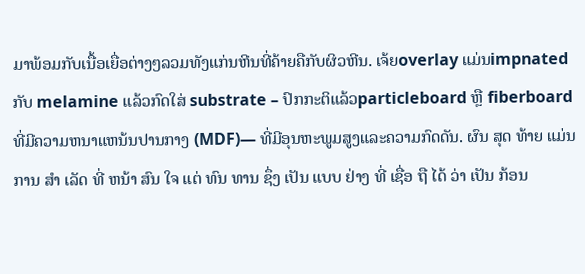ມາພ້ອມກັບເນື້ອເຍື່ອຕ່າງໆລວມທັງແກ່ນຫີນທີ່ຄ້າຍຄືກັບຜິວຫີນ. ເຈ້ຍoverlay ແມ່ນimpnated ກັບ melamine ແລ້ວກົດໃສ່ substrate – ປົກກະຕິແລ້ວparticleboard ຫຼື fiberboard ທີ່ມີຄວາມຫນາແຫນ້ນປານກາງ (MDF)— ທີ່ມີອຸນຫະພູມສູງແລະຄວາມກົດດັນ. ຜົນ ສຸດ ທ້າຍ ແມ່ນ ການ ສໍາ ເລັດ ທີ່ ຫນ້າ ສົນ ໃຈ ແຕ່ ທົນ ທານ ຊຶ່ງ ເປັນ ແບບ ຢ່າງ ທີ່ ເຊື່ອ ຖື ໄດ້ ວ່າ ເປັນ ກ້ອນ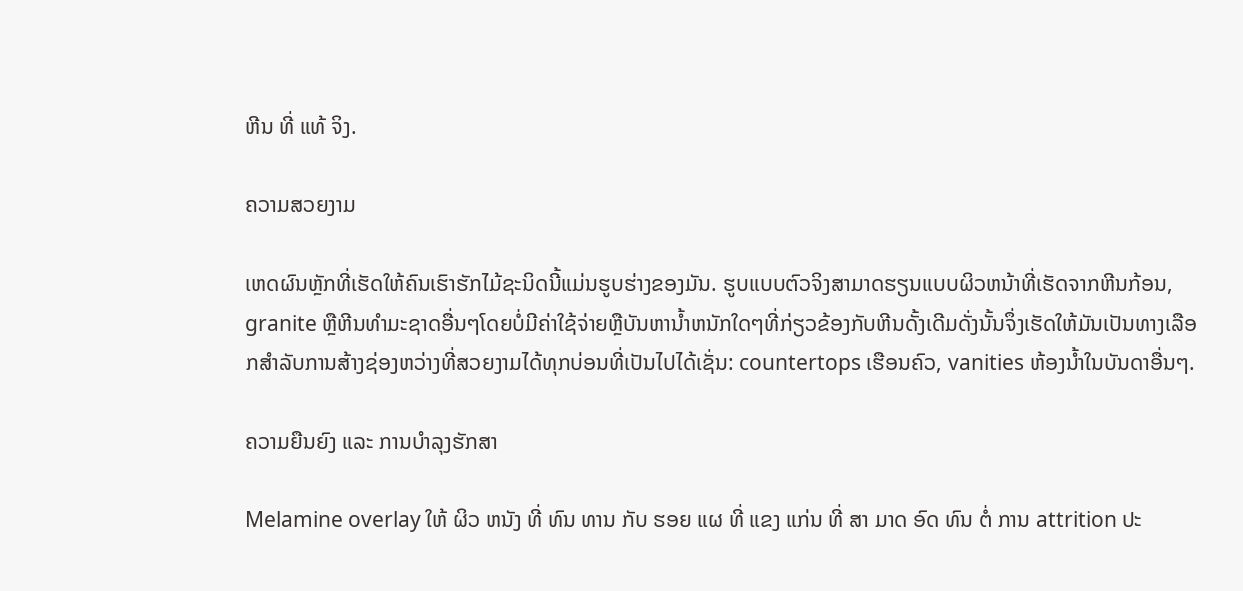ຫີນ ທີ່ ແທ້ ຈິງ.

ຄວາມສວຍງາມ

ເຫດຜົນຫຼັກທີ່ເຮັດໃຫ້ຄົນເຮົາຮັກໄມ້ຊະນິດນີ້ແມ່ນຮູບຮ່າງຂອງມັນ. ຮູບແບບຕົວຈິງສາມາດຮຽນແບບຜິວຫນ້າທີ່ເຮັດຈາກຫີນກ້ອນ, granite ຫຼືຫີນທໍາມະຊາດອື່ນໆໂດຍບໍ່ມີຄ່າໃຊ້ຈ່າຍຫຼືບັນຫານ້ຳຫນັກໃດໆທີ່ກ່ຽວຂ້ອງກັບຫີນດັ້ງເດີມດັ່ງນັ້ນຈຶ່ງເຮັດໃຫ້ມັນເປັນທາງເລືອກສໍາລັບການສ້າງຊ່ອງຫວ່າງທີ່ສວຍງາມໄດ້ທຸກບ່ອນທີ່ເປັນໄປໄດ້ເຊັ່ນ: countertops ເຮືອນຄົວ, vanities ຫ້ອງນ້ຳໃນບັນດາອື່ນໆ.

ຄວາມຍືນຍົງ ແລະ ການບໍາລຸງຮັກສາ

Melamine overlay ໃຫ້ ຜິວ ຫນັງ ທີ່ ທົນ ທານ ກັບ ຮອຍ ແຜ ທີ່ ແຂງ ແກ່ນ ທີ່ ສາ ມາດ ອົດ ທົນ ຕໍ່ ການ attrition ປະ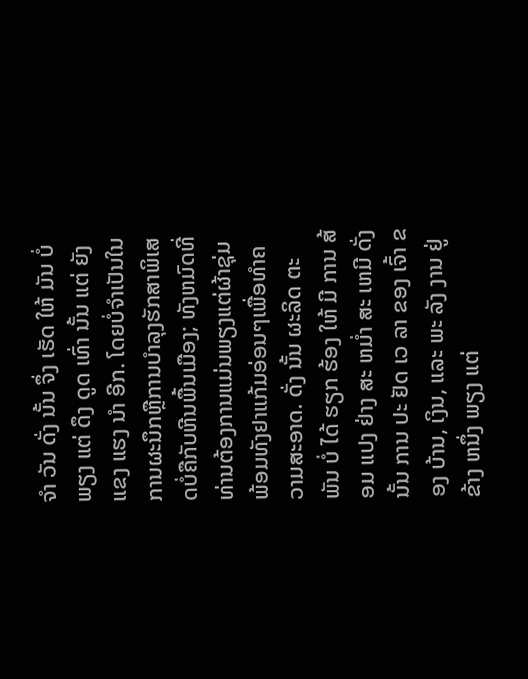ຈໍາ ວັນ ດັ່ງ ນັ້ນ ຈຶ່ງ ເຮັດ ໃຫ້ ມັນ ບໍ່ ພຽງ ແຕ່ ດຶງ ດູດ ເທົ່າ ນັ້ນ ແຕ່ ຍັງ ແຂງ ແຮງ ນໍາ ອີກ. ໂດຍບໍ່ຈໍາເປັນໃນການຜະນຶກຫຼືການບໍາລຸງຮັກສາພິເສດບໍ່ຄືກັບຫີນພື້ນເມືອງ; ທັງຫມົດທີ່ທ່ານຕ້ອງການແມ່ນພຽງແຕ່ຜ້າຊຸ່ມພ້ອມທັງຢາແກ້ມອ່ອນໆເພື່ອທໍາຄວາມສະອາດ. ດັ່ງ ນັ້ນ ຜະລິດ ຕະ ພັນ ບໍ່ ໄດ້ ຮຽກ ຮ້ອງ ໃຫ້ ມີ ການ ສ້ອມ ແປງ ຢ່າງ ສະ ຫມ່ຳ ສະ ເຫມີ ດັ່ງ ນັ້ນ ການ ປະ ຢັດ ເວ ລາ ຂອງ ເຈົ້າ ຂອງ ບ້ານ, ເງິນ, ແລະ ພະ ລັງ ງານ ຢູ່ ຂ້າງ ຫນຶ່ງ ພຽງ ແຕ່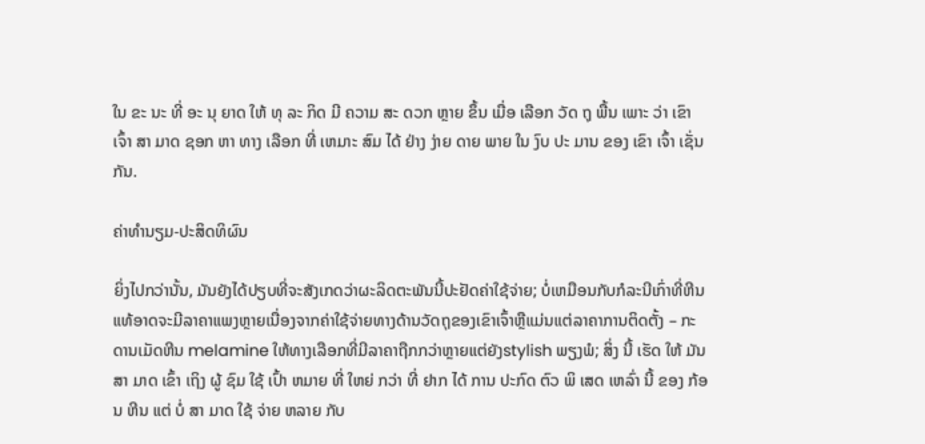ໃນ ຂະ ນະ ທີ່ ອະ ນຸ ຍາດ ໃຫ້ ທຸ ລະ ກິດ ມີ ຄວາມ ສະ ດວກ ຫຼາຍ ຂຶ້ນ ເມື່ອ ເລືອກ ວັດ ຖຸ ພື້ນ ເພາະ ວ່າ ເຂົາ ເຈົ້າ ສາ ມາດ ຊອກ ຫາ ທາງ ເລືອກ ທີ່ ເຫມາະ ສົມ ໄດ້ ຢ່າງ ງ່າຍ ດາຍ ພາຍ ໃນ ງົບ ປະ ມານ ຂອງ ເຂົາ ເຈົ້າ ເຊັ່ນ ກັນ.

ຄ່າທໍານຽມ-ປະສິດທິຜົນ

ຍິ່ງໄປກວ່ານັ້ນ, ມັນຍັງໄດ້ປຽບທີ່ຈະສັງເກດວ່າຜະລິດຕະພັນນີ້ປະຢັດຄ່າໃຊ້ຈ່າຍ; ບໍ່ເຫມືອນກັບກໍລະນີເກົ່າທີ່ຫີນແທ້ອາດຈະມີລາຄາແພງຫຼາຍເນື່ອງຈາກຄ່າໃຊ້ຈ່າຍທາງດ້ານວັດຖຸຂອງເຂົາເຈົ້າຫຼືແມ່ນແຕ່ລາຄາການຕິດຕັ້ງ – ກະດານເມັດຫີນ melamine ໃຫ້ທາງເລືອກທີ່ມີລາຄາຖືກກວ່າຫຼາຍແຕ່ຍັງstylish ພຽງພໍ; ສິ່ງ ນີ້ ເຮັດ ໃຫ້ ມັນ ສາ ມາດ ເຂົ້າ ເຖິງ ຜູ້ ຊົມ ໃຊ້ ເປົ້າ ຫມາຍ ທີ່ ໃຫຍ່ ກວ່າ ທີ່ ຢາກ ໄດ້ ການ ປະກົດ ຕົວ ພິ ເສດ ເຫລົ່າ ນີ້ ຂອງ ກ້ອນ ຫີນ ແຕ່ ບໍ່ ສາ ມາດ ໃຊ້ ຈ່າຍ ຫລາຍ ກັບ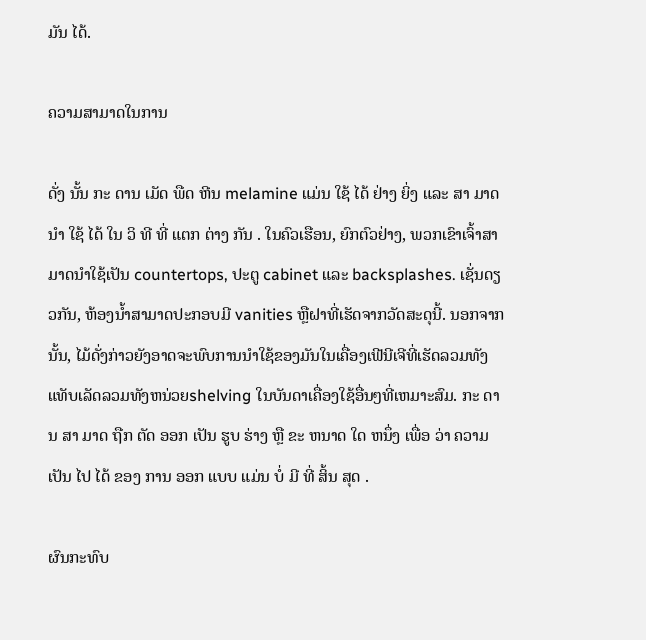ມັນ ໄດ້.

ຄວາມສາມາດໃນການ

ດັ່ງ ນັ້ນ ກະ ດານ ເມັດ ພືດ ຫີນ melamine ແມ່ນ ໃຊ້ ໄດ້ ຢ່າງ ຍິ່ງ ແລະ ສາ ມາດ ນໍາ ໃຊ້ ໄດ້ ໃນ ວິ ທີ ທີ່ ແຕກ ຕ່າງ ກັນ . ໃນຄົວເຮືອນ, ຍົກຕົວຢ່າງ, ພວກເຂົາເຈົ້າສາມາດນໍາໃຊ້ເປັນ countertops, ປະຕູ cabinet ແລະ backsplashes. ເຊັ່ນດຽວກັນ, ຫ້ອງນ້ຳສາມາດປະກອບມີ vanities ຫຼືຝາທີ່ເຮັດຈາກວັດສະດຸນີ້. ນອກຈາກນັ້ນ, ໄມ້ດັ່ງກ່າວຍັງອາດຈະພົບການນໍາໃຊ້ຂອງມັນໃນເຄື່ອງເຟີນີເຈີທີ່ເຮັດລວມທັງແທັບເລັດລວມທັງຫນ່ວຍshelving ໃນບັນດາເຄື່ອງໃຊ້ອື່ນໆທີ່ເຫມາະສົມ. ກະ ດານ ສາ ມາດ ຖືກ ຕັດ ອອກ ເປັນ ຮູບ ຮ່າງ ຫຼື ຂະ ຫນາດ ໃດ ຫນຶ່ງ ເພື່ອ ວ່າ ຄວາມ ເປັນ ໄປ ໄດ້ ຂອງ ການ ອອກ ແບບ ແມ່ນ ບໍ່ ມີ ທີ່ ສິ້ນ ສຸດ .

ຜົນກະທົບ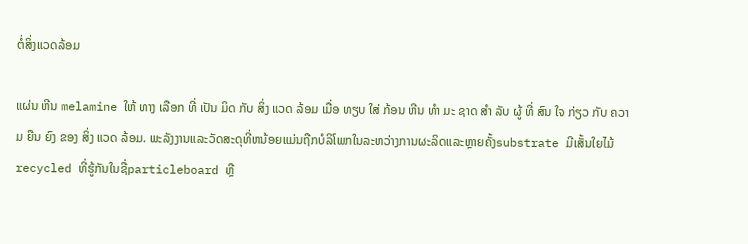ຕໍ່ສິ່ງແວດລ້ອມ

ແຜ່ນ ຫີນ melamine ໃຫ້ ທາງ ເລືອກ ທີ່ ເປັນ ມິດ ກັບ ສິ່ງ ແວດ ລ້ອມ ເມື່ອ ທຽບ ໃສ່ ກ້ອນ ຫີນ ທໍາ ມະ ຊາດ ສໍາ ລັບ ຜູ້ ທີ່ ສົນ ໃຈ ກ່ຽວ ກັບ ຄວາມ ຍືນ ຍົງ ຂອງ ສິ່ງ ແວດ ລ້ອມ. ພະລັງງານແລະວັດສະດຸທີ່ຫນ້ອຍແມ່ນຖືກບໍລິໂພກໃນລະຫວ່າງການຜະລິດແລະຫຼາຍຄັ້ງsubstrate ມີເສັ້ນໃຍໄມ້recycled ທີ່ຮູ້ກັນໃນຊື່particleboard ຫຼື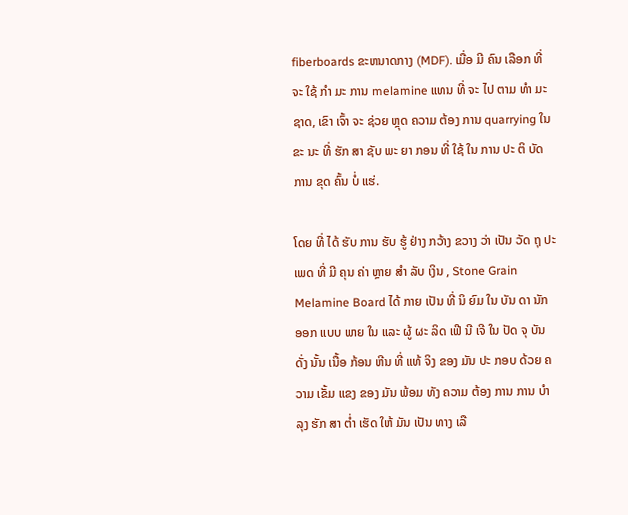fiberboards ຂະຫນາດກາງ (MDF). ເມື່ອ ມີ ຄົນ ເລືອກ ທີ່ ຈະ ໃຊ້ ກໍາ ມະ ການ melamine ແທນ ທີ່ ຈະ ໄປ ຕາມ ທໍາ ມະ ຊາດ, ເຂົາ ເຈົ້າ ຈະ ຊ່ວຍ ຫຼຸດ ຄວາມ ຕ້ອງ ການ quarrying ໃນ ຂະ ນະ ທີ່ ຮັກ ສາ ຊັບ ພະ ຍາ ກອນ ທີ່ ໃຊ້ ໃນ ການ ປະ ຕິ ບັດ ການ ຂຸດ ຄົ້ນ ບໍ່ ແຮ່.

ໂດຍ ທີ່ ໄດ້ ຮັບ ການ ຮັບ ຮູ້ ຢ່າງ ກວ້າງ ຂວາງ ວ່າ ເປັນ ວັດ ຖຸ ປະ ເພດ ທີ່ ມີ ຄຸນ ຄ່າ ຫຼາຍ ສໍາ ລັບ ເງິນ , Stone Grain Melamine Board ໄດ້ ກາຍ ເປັນ ທີ່ ນິ ຍົມ ໃນ ບັນ ດາ ນັກ ອອກ ແບບ ພາຍ ໃນ ແລະ ຜູ້ ຜະ ລິດ ເຟີ ນີ ເຈີ ໃນ ປັດ ຈຸ ບັນ ດັ່ງ ນັ້ນ ເນື້ອ ກ້ອນ ຫີນ ທີ່ ແທ້ ຈິງ ຂອງ ມັນ ປະ ກອບ ດ້ວຍ ຄວາມ ເຂັ້ມ ແຂງ ຂອງ ມັນ ພ້ອມ ທັງ ຄວາມ ຕ້ອງ ການ ການ ບໍາ ລຸງ ຮັກ ສາ ຕ່ຳ ເຮັດ ໃຫ້ ມັນ ເປັນ ທາງ ເລື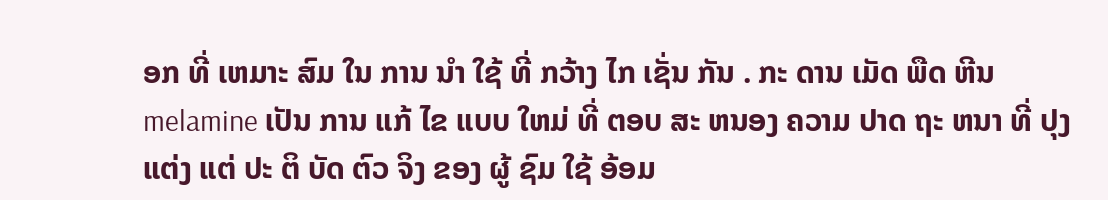ອກ ທີ່ ເຫມາະ ສົມ ໃນ ການ ນໍາ ໃຊ້ ທີ່ ກວ້າງ ໄກ ເຊັ່ນ ກັນ . ກະ ດານ ເມັດ ພືດ ຫີນ melamine ເປັນ ການ ແກ້ ໄຂ ແບບ ໃຫມ່ ທີ່ ຕອບ ສະ ຫນອງ ຄວາມ ປາດ ຖະ ຫນາ ທີ່ ປຸງ ແຕ່ງ ແຕ່ ປະ ຕິ ບັດ ຕົວ ຈິງ ຂອງ ຜູ້ ຊົມ ໃຊ້ ອ້ອມ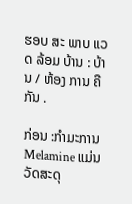ຮອບ ສະ ພາບ ແວດ ລ້ອມ ບ້ານ : ບ້ານ / ຫ້ອງ ການ ຄື ກັນ .

ກ່ອນ :ກໍາມະການ Melamine ແມ່ນວັດສະດຸ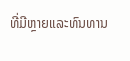ທີ່ມີຫຼາຍແລະທົນທານ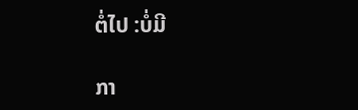ຕໍ່ໄປ :ບໍ່ມີ

ກາ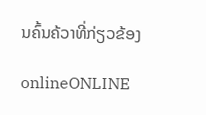ນຄົ້ນຄ້ວາທີ່ກ່ຽວຂ້ອງ

onlineONLINE